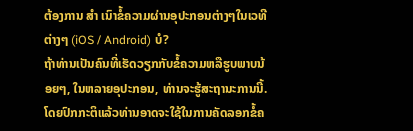ຕ້ອງການ ສຳ ເນົາຂໍ້ຄວາມຜ່ານອຸປະກອນຕ່າງໆໃນເວທີຕ່າງໆ (iOS / Android) ບໍ?
ຖ້າທ່ານເປັນຄົນທີ່ເຮັດວຽກກັບຂໍ້ຄວາມຫລືຮູບພາບນ້ອຍໆ, ໃນຫລາຍອຸປະກອນ, ທ່ານຈະຮູ້ສະຖານະການນີ້. ໂດຍປົກກະຕິແລ້ວທ່ານອາດຈະໃຊ້ໃນການຄັດລອກຂໍ້ຄ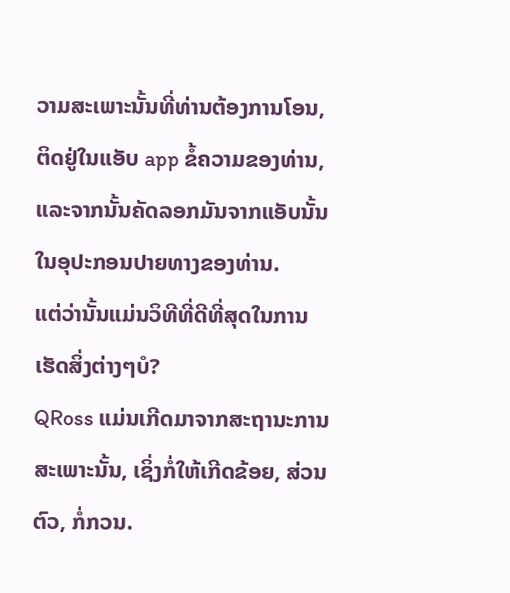ວາມສະເພາະນັ້ນທີ່ທ່ານຕ້ອງການໂອນ, ຕິດຢູ່ໃນແອັບ app ຂໍ້ຄວາມຂອງທ່ານ, ແລະຈາກນັ້ນຄັດລອກມັນຈາກແອັບນັ້ນໃນອຸປະກອນປາຍທາງຂອງທ່ານ.
ແຕ່ວ່ານັ້ນແມ່ນວິທີທີ່ດີທີ່ສຸດໃນການເຮັດສິ່ງຕ່າງໆບໍ?
QRoss ແມ່ນເກີດມາຈາກສະຖານະການສະເພາະນັ້ນ, ເຊິ່ງກໍ່ໃຫ້ເກີດຂ້ອຍ, ສ່ວນຕົວ, ກໍ່ກວນ.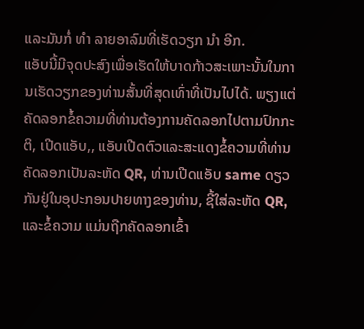ແລະມັນກໍ່ ທຳ ລາຍອາລົມທີ່ເຮັດວຽກ ນຳ ອີກ.
ແອັບນີ້ມີຈຸດປະສົງເພື່ອເຮັດໃຫ້ບາດກ້າວສະເພາະນັ້ນໃນການເຮັດວຽກຂອງທ່ານສັ້ນທີ່ສຸດເທົ່າທີ່ເປັນໄປໄດ້. ພຽງແຕ່ຄັດລອກຂໍ້ຄວາມທີ່ທ່ານຕ້ອງການຄັດລອກໄປຕາມປົກກະຕິ, ເປີດແອັບ,, ແອັບເປີດຕົວແລະສະແດງຂໍ້ຄວາມທີ່ທ່ານຄັດລອກເປັນລະຫັດ QR, ທ່ານເປີດແອັບ same ດຽວກັນຢູ່ໃນອຸປະກອນປາຍທາງຂອງທ່ານ, ຊີ້ໃສ່ລະຫັດ QR, ແລະຂໍ້ຄວາມ ແມ່ນຖືກຄັດລອກເຂົ້າ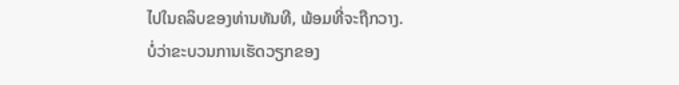ໄປໃນຄລິບຂອງທ່ານທັນທີ, ພ້ອມທີ່ຈະຖືກວາງ.
ບໍ່ວ່າຂະບວນການເຮັດວຽກຂອງ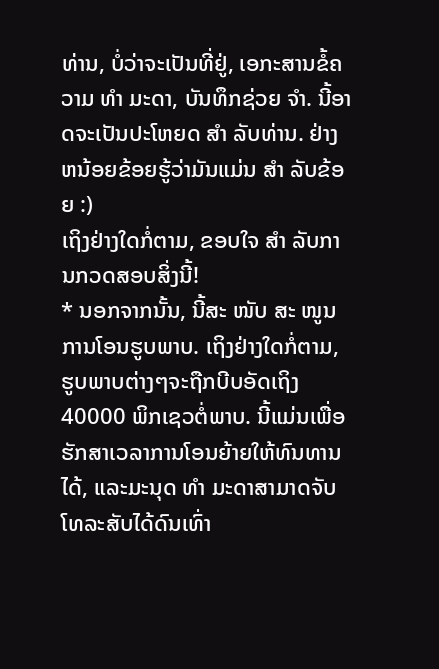ທ່ານ, ບໍ່ວ່າຈະເປັນທີ່ຢູ່, ເອກະສານຂໍ້ຄວາມ ທຳ ມະດາ, ບັນທຶກຊ່ວຍ ຈຳ. ນີ້ອາດຈະເປັນປະໂຫຍດ ສຳ ລັບທ່ານ. ຢ່າງຫນ້ອຍຂ້ອຍຮູ້ວ່າມັນແມ່ນ ສຳ ລັບຂ້ອຍ :)
ເຖິງຢ່າງໃດກໍ່ຕາມ, ຂອບໃຈ ສຳ ລັບການກວດສອບສິ່ງນີ້!
* ນອກຈາກນັ້ນ, ນີ້ສະ ໜັບ ສະ ໜູນ ການໂອນຮູບພາບ. ເຖິງຢ່າງໃດກໍ່ຕາມ, ຮູບພາບຕ່າງໆຈະຖືກບີບອັດເຖິງ 40000 ພິກເຊວຕໍ່ພາບ. ນີ້ແມ່ນເພື່ອຮັກສາເວລາການໂອນຍ້າຍໃຫ້ທົນທານໄດ້, ແລະມະນຸດ ທຳ ມະດາສາມາດຈັບໂທລະສັບໄດ້ດົນເທົ່າ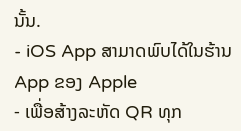ນັ້ນ.
- iOS App ສາມາດພົບໄດ້ໃນຮ້ານ App ຂອງ Apple
- ເພື່ອສ້າງລະຫັດ QR ທຸກ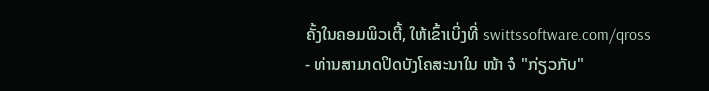ຄັ້ງໃນຄອມພິວເຕີ້, ໃຫ້ເຂົ້າເບິ່ງທີ່ swittssoftware.com/qross
- ທ່ານສາມາດປິດບັງໂຄສະນາໃນ ໜ້າ ຈໍ "ກ່ຽວກັບ"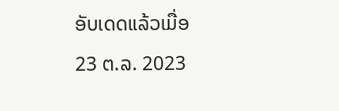ອັບເດດແລ້ວເມື່ອ
23 ຕ.ລ. 2023